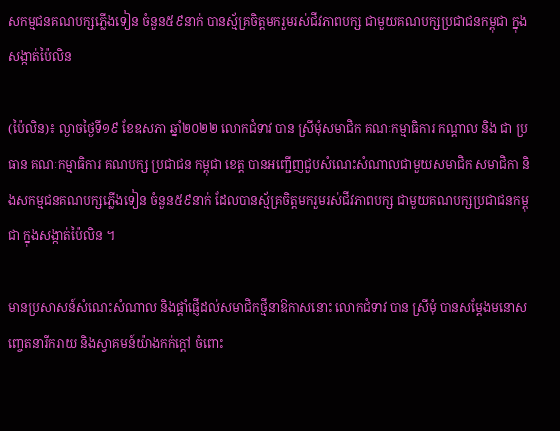សកម្មជនគណបក្សភ្លើងទៀន ចំនួន៥៩នាក់ បានស្ម័គ្រចិត្តមករួមរស់ជីវភាពបក្ស ជាមួយគណបក្សប្រជាជនកម្ពុជា ក្នុងសង្កាត់ប៉ៃលិន

(ប៉ៃលិន)៖ ល្ងាចថ្ងៃទី១៩ ខែឧសភា ឆ្នាំ២០២២ លោកជំទាវ បាន ស្រីមុំសមាជិក គណៈកម្មាធិការ កណ្តាល និង ជា ប្រធាន គណៈកម្មាធិការ គណបក្ស ប្រជាជន កម្ពុជា ខេត្ត បានអញ្ជើញជួបសំណេះសំណាលជាមួយសមាជិក សមាជិកា និងសកម្មជនគណបក្សភ្លើងទៀន ចំនួន៥៩នាក់ ដែលបានស្ម័គ្រចិត្តមករួមរស់ជីវភាពបក្ស ជាមួយគណបក្សប្រជាជនកម្ពុជា ក្នុងសង្កាត់ប៉ៃលិន ។

មានប្រសាសន៍សំណេះសំណាល និងផ្ដាំផ្ញើដល់សមាជិកថ្មីនាឱកាសនោះ លោកជំទាវ បាន ស្រីមុំ បានសម្ដែងមនោសញ្ចេតនារីករាយ និងស្វាគមន៍យ៉ាងកក់ក្តៅ ចំពោះ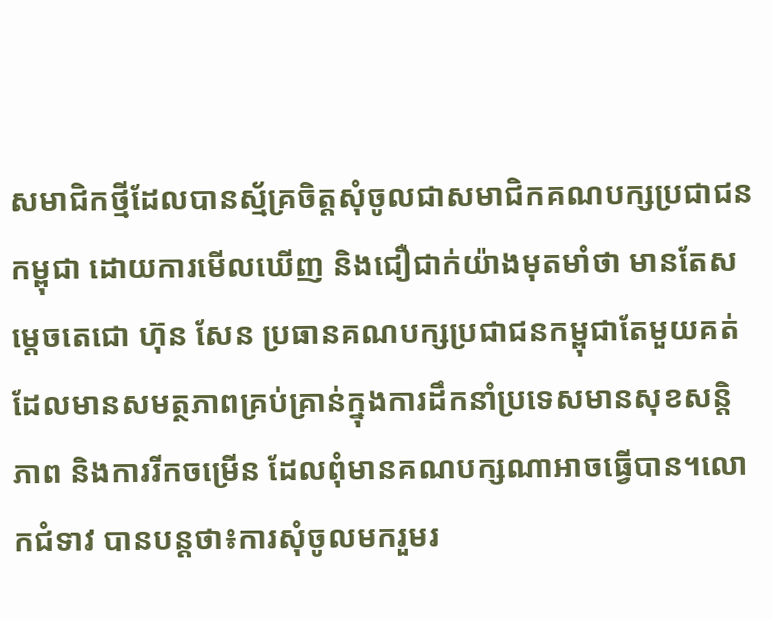សមាជិកថ្មីដែលបានស្ម័គ្រចិត្តសុំចូលជាសមាជិកគណបក្សប្រជាជនកម្ពុជា ដោយការមើលឃើញ និងជឿជាក់យ៉ាងមុតមាំថា មានតែសម្តេចតេជោ ហ៊ុន សែន ប្រធានគណបក្សប្រជាជនកម្ពុជាតែមួយគត់ ដែលមានសមត្ថភាពគ្រប់គ្រាន់ក្នុងការដឹកនាំប្រទេសមានសុខសន្តិភាព និងការរីកចម្រើន ដែលពុំមានគណបក្សណាអាចធ្វើបាន។លោកជំទាវ បានបន្តថា៖ការសុំចូលមករួមរ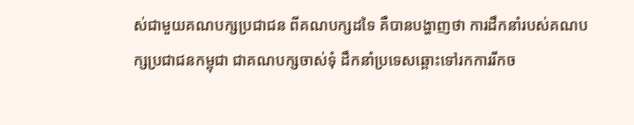ស់ជាមួយគណបក្សប្រជាជន ពីគណបក្សដទៃ គឺបានបង្ហាញថា ការដឹកនាំរបស់គណបក្សប្រជាជនកម្ពុជា ជាគណបក្សចាស់ទុំ ដឹកនាំប្រទេសឆ្ពោះទៅរកការរីកច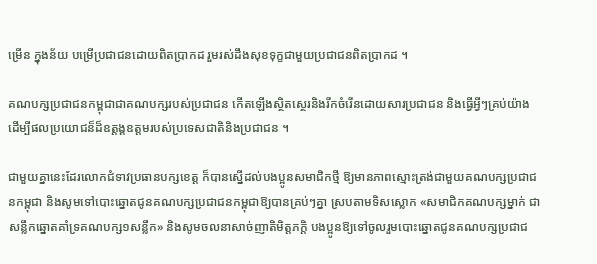ម្រេីន ក្នុងន័យ បម្រេីប្រជាជនដោយពិតប្រាកដ រួមរស់ដឹងសុខទុក្ខជាមួយប្រជាជនពិតប្រាកដ ។

គណបក្សប្រជាជនកម្ពុជាជាគណបក្សរបស់ប្រជាជន កើតឡើងស្ថិតស្ថេរនិងរីកចំរើនដោយសារប្រជាជន និងធ្វើអ្វីៗគ្រប់យ៉ាងដើម្បីផលប្រយោជន៏ដ៏ឧត្តង្គឧត្តមរបស់ប្រទេសជាតិនិងប្រជាជន ។

ជាមួយគ្នានេះដែរលោកជំទាវប្រធានបក្សខេត្ត ក៏បានស្នើដល់បងប្អូនសមាជិកថ្មី ឱ្យមានភាពស្មោះត្រង់ជាមួយគណបក្សប្រជាជនកម្ពុជា និងសូមទៅបោះឆ្នោតជូនគណបក្សប្រជាជនកម្ពុជាឱ្យបានគ្រប់ៗគ្នា ស្របតាមទិសស្លោក «សមាជិកគណបក្សម្នាក់ ជាសន្លឹកឆ្នោតគាំទ្រគណបក្ស១សន្លឹក» និងសូមចលនាសាច់ញាតិមិត្តភក្តិ បងប្អូនឱ្យទៅចូលរួមបោះឆ្នោតជូនគណបក្សប្រជាជ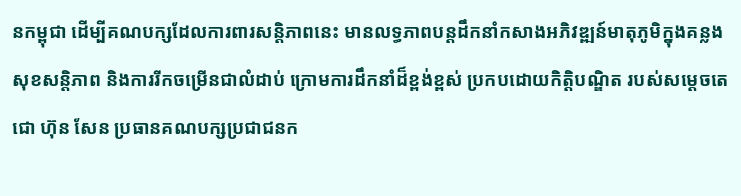នកម្ពុជា ដើម្បីគណបក្សដែលការពារសន្តិភាពនេះ មានលទ្ធភាពបន្តដឹកនាំកសាងអភិវឌ្ឍន៍មាតុភូមិក្នុងគន្លងសុខសន្តិភាព និងការរីកចម្រើនជាលំដាប់ ក្រោមការដឹកនាំដ៏ខ្ពង់ខ្ពស់ ប្រកបដោយកិត្តិបណ្ឌិត របស់សម្តេចតេជោ ហ៊ុន សែន ប្រធានគណបក្សប្រជាជនក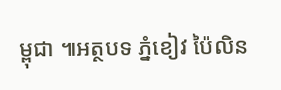ម្ពុជា ៕អត្ថបទ ភ្នំខៀវ ប៉ៃលិន